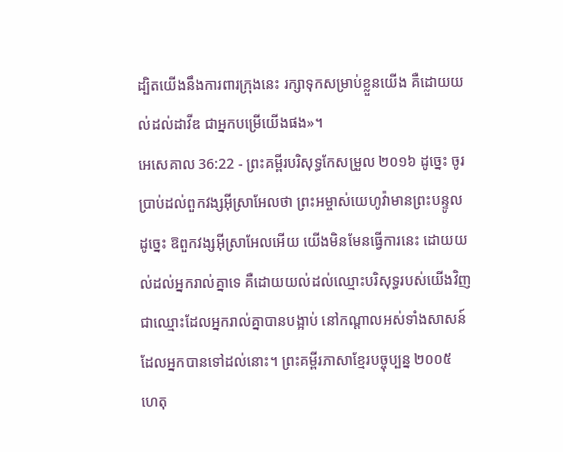ដ្បិតយើងនឹងការពារក្រុងនេះ រក្សាទុកសម្រាប់ខ្លួនយើង គឺដោយយល់ដល់ដាវីឌ ជាអ្នកបម្រើយើងផង»។
អេសេគាល 36:22 - ព្រះគម្ពីរបរិសុទ្ធកែសម្រួល ២០១៦ ដូច្នេះ ចូរប្រាប់ដល់ពួកវង្សអ៊ីស្រាអែលថា ព្រះអម្ចាស់យេហូវ៉ាមានព្រះបន្ទូលដូច្នេះ ឱពួកវង្សអ៊ីស្រាអែលអើយ យើងមិនមែនធ្វើការនេះ ដោយយល់ដល់អ្នករាល់គ្នាទេ គឺដោយយល់ដល់ឈ្មោះបរិសុទ្ធរបស់យើងវិញ ជាឈ្មោះដែលអ្នករាល់គ្នាបានបង្អាប់ នៅកណ្ដាលអស់ទាំងសាសន៍ដែលអ្នកបានទៅដល់នោះ។ ព្រះគម្ពីរភាសាខ្មែរបច្ចុប្បន្ន ២០០៥ ហេតុ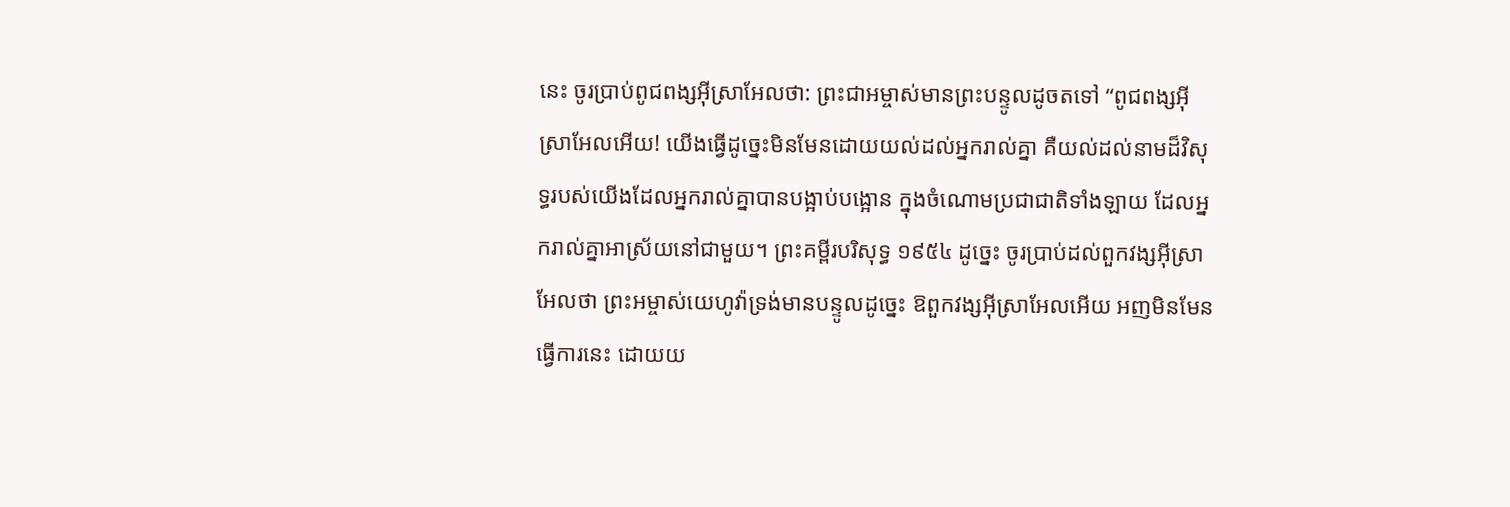នេះ ចូរប្រាប់ពូជពង្សអ៊ីស្រាអែលថា: ព្រះជាអម្ចាស់មានព្រះបន្ទូលដូចតទៅ “ពូជពង្សអ៊ីស្រាអែលអើយ! យើងធ្វើដូច្នេះមិនមែនដោយយល់ដល់អ្នករាល់គ្នា គឺយល់ដល់នាមដ៏វិសុទ្ធរបស់យើងដែលអ្នករាល់គ្នាបានបង្អាប់បង្អោន ក្នុងចំណោមប្រជាជាតិទាំងឡាយ ដែលអ្នករាល់គ្នាអាស្រ័យនៅជាមួយ។ ព្រះគម្ពីរបរិសុទ្ធ ១៩៥៤ ដូច្នេះ ចូរប្រាប់ដល់ពួកវង្សអ៊ីស្រាអែលថា ព្រះអម្ចាស់យេហូវ៉ាទ្រង់មានបន្ទូលដូច្នេះ ឱពួកវង្សអ៊ីស្រាអែលអើយ អញមិនមែនធ្វើការនេះ ដោយយ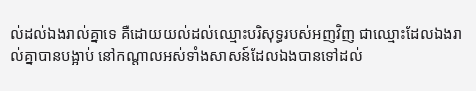ល់ដល់ឯងរាល់គ្នាទេ គឺដោយយល់ដល់ឈ្មោះបរិសុទ្ធរបស់អញវិញ ជាឈ្មោះដែលឯងរាល់គ្នាបានបង្អាប់ នៅកណ្តាលអស់ទាំងសាសន៍ដែលឯងបានទៅដល់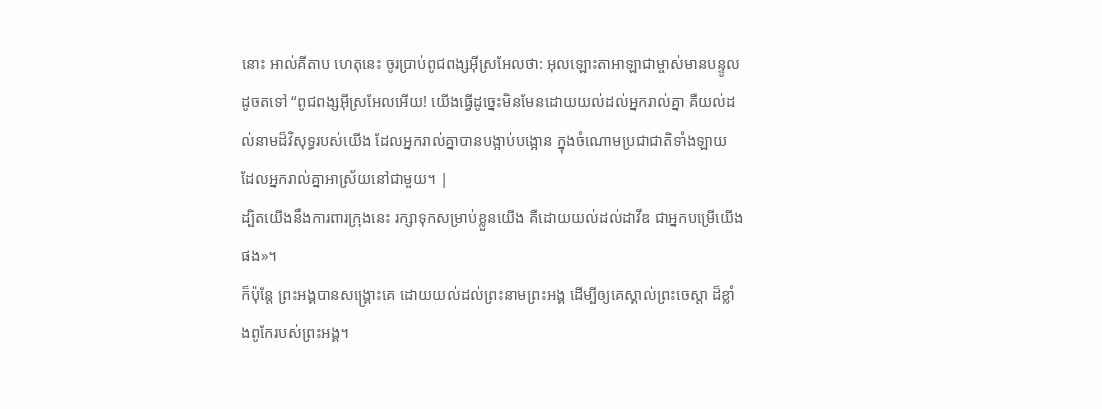នោះ អាល់គីតាប ហេតុនេះ ចូរប្រាប់ពូជពង្សអ៊ីស្រអែលថា: អុលឡោះតាអាឡាជាម្ចាស់មានបន្ទូលដូចតទៅ “ពូជពង្សអ៊ីស្រអែលអើយ! យើងធ្វើដូច្នេះមិនមែនដោយយល់ដល់អ្នករាល់គ្នា គឺយល់ដល់នាមដ៏វិសុទ្ធរបស់យើង ដែលអ្នករាល់គ្នាបានបង្អាប់បង្អោន ក្នុងចំណោមប្រជាជាតិទាំងឡាយ ដែលអ្នករាល់គ្នាអាស្រ័យនៅជាមួយ។ |
ដ្បិតយើងនឹងការពារក្រុងនេះ រក្សាទុកសម្រាប់ខ្លួនយើង គឺដោយយល់ដល់ដាវីឌ ជាអ្នកបម្រើយើងផង»។
ក៏ប៉ុន្ដែ ព្រះអង្គបានសង្គ្រោះគេ ដោយយល់ដល់ព្រះនាមព្រះអង្គ ដើម្បីឲ្យគេស្គាល់ព្រះចេស្តា ដ៏ខ្លាំងពូកែរបស់ព្រះអង្គ។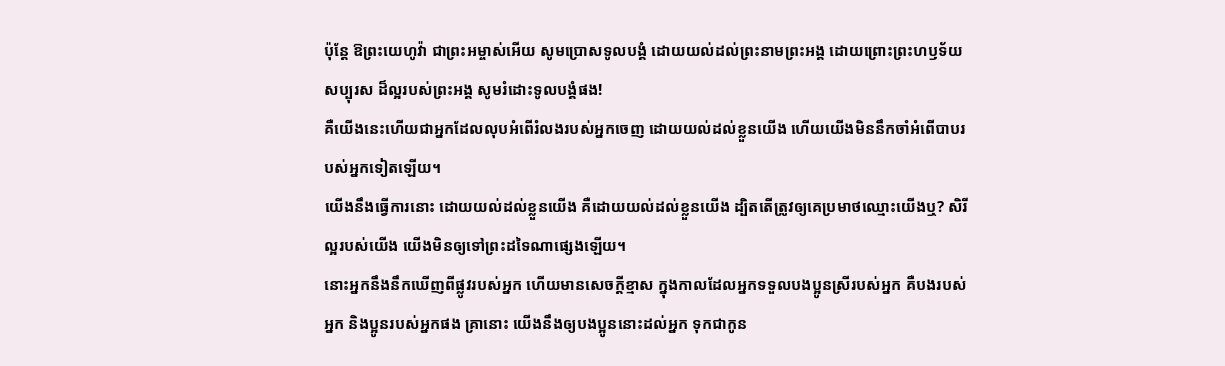ប៉ុន្ដែ ឱព្រះយេហូវ៉ា ជាព្រះអម្ចាស់អើយ សូមប្រោសទូលបង្គំ ដោយយល់ដល់ព្រះនាមព្រះអង្គ ដោយព្រោះព្រះហឫទ័យសប្បុរស ដ៏ល្អរបស់ព្រះអង្គ សូមរំដោះទូលបង្គំផង!
គឺយើងនេះហើយជាអ្នកដែលលុបអំពើរំលងរបស់អ្នកចេញ ដោយយល់ដល់ខ្លួនយើង ហើយយើងមិននឹកចាំអំពើបាបរបស់អ្នកទៀតឡើយ។
យើងនឹងធ្វើការនោះ ដោយយល់ដល់ខ្លួនយើង គឺដោយយល់ដល់ខ្លួនយើង ដ្បិតតើត្រូវឲ្យគេប្រមាថឈ្មោះយើងឬ? សិរីល្អរបស់យើង យើងមិនឲ្យទៅព្រះដទៃណាផ្សេងឡើយ។
នោះអ្នកនឹងនឹកឃើញពីផ្លូវរបស់អ្នក ហើយមានសេចក្ដីខ្មាស ក្នុងកាលដែលអ្នកទទួលបងប្អូនស្រីរបស់អ្នក គឺបងរបស់អ្នក និងប្អូនរបស់អ្នកផង គ្រានោះ យើងនឹងឲ្យបងប្អូននោះដល់អ្នក ទុកជាកូន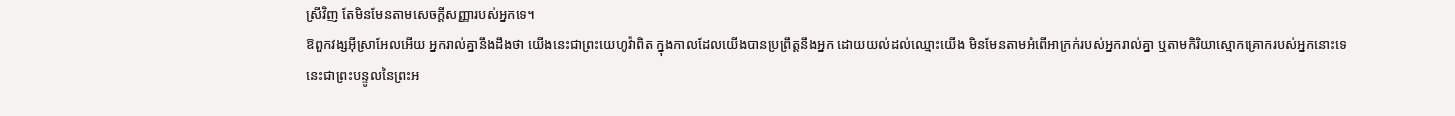ស្រីវិញ តែមិនមែនតាមសេចក្ដីសញ្ញារបស់អ្នកទេ។
ឱពួកវង្សអ៊ីស្រាអែលអើយ អ្នករាល់គ្នានឹងដឹងថា យើងនេះជាព្រះយេហូវ៉ាពិត ក្នុងកាលដែលយើងបានប្រព្រឹត្តនឹងអ្នក ដោយយល់ដល់ឈ្មោះយើង មិនមែនតាមអំពើអាក្រក់របស់អ្នករាល់គ្នា ឬតាមកិរិយាស្មោកគ្រោករបស់អ្នកនោះទេ នេះជាព្រះបន្ទូលនៃព្រះអ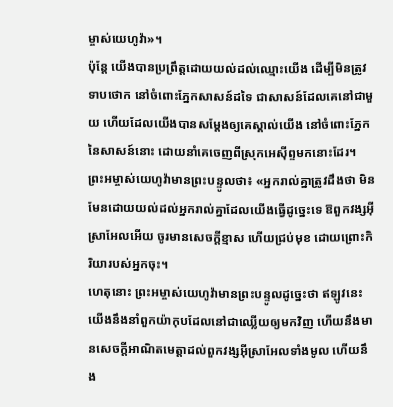ម្ចាស់យេហូវ៉ា»។
ប៉ុន្តែ យើងបានប្រព្រឹត្តដោយយល់ដល់ឈ្មោះយើង ដើម្បីមិនត្រូវទាបថោក នៅចំពោះភ្នែកសាសន៍ដទៃ ជាសាសន៍ដែលគេនៅជាមួយ ហើយដែលយើងបានសម្ដែងឲ្យគេស្គាល់យើង នៅចំពោះភ្នែកនៃសាសន៍នោះ ដោយនាំគេចេញពីស្រុកអេស៊ីព្ទមកនោះដែរ។
ព្រះអម្ចាស់យេហូវ៉ាមានព្រះបន្ទូលថា៖ «អ្នករាល់គ្នាត្រូវដឹងថា មិនមែនដោយយល់ដល់អ្នករាល់គ្នាដែលយើងធ្វើដូច្នេះទេ ឱពួកវង្សអ៊ីស្រាអែលអើយ ចូរមានសេចក្ដីខ្មាស ហើយជ្រប់មុខ ដោយព្រោះកិរិយារបស់អ្នកចុះ។
ហេតុនោះ ព្រះអម្ចាស់យេហូវ៉ាមានព្រះបន្ទូលដូច្នេះថា ឥឡូវនេះ យើងនឹងនាំពួកយ៉ាកុបដែលនៅជាឈ្លើយឲ្យមកវិញ ហើយនឹងមានសេចក្ដីអាណិតមេត្តាដល់ពួកវង្សអ៊ីស្រាអែលទាំងមូល ហើយនឹង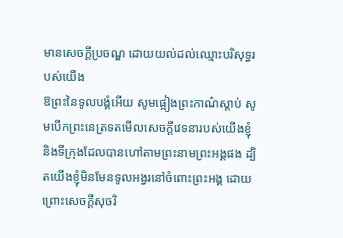មានសេចក្ដីប្រចណ្ឌ ដោយយល់ដល់ឈ្មោះបរិសុទ្ធរបស់យើង
ឱព្រះនៃទូលបង្គំអើយ សូមផ្អៀងព្រះកាណ៌ស្តាប់ សូមបើកព្រះនេត្រទតមើលសេចក្ដីវេទនារបស់យើងខ្ញុំ និងទីក្រុងដែលបានហៅតាមព្រះនាមព្រះអង្គផង ដ្បិតយើងខ្ញុំមិនមែនទូលអង្វរនៅចំពោះព្រះអង្គ ដោយព្រោះសេចក្ដីសុចរិ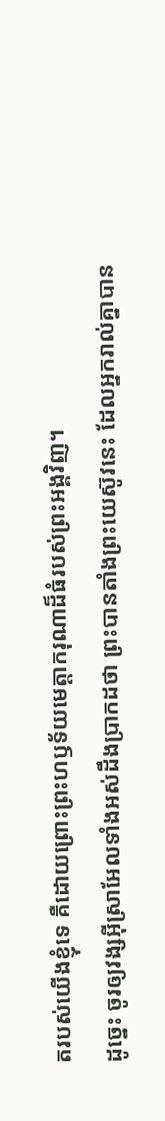តរបស់យើងខ្ញុំទេ គឺដោយព្រោះព្រះហឫទ័យមេត្តាករុណាដ៏ធំរបស់ព្រះអង្គវិញ។
ដូច្នេះ ចូរឲ្យវង្សអ៊ីស្រាអែលទាំងអស់ដឹងប្រាកដថា ព្រះបានតាំងព្រះយេស៊ូវនេះ ដែលអ្នករាល់គ្នាបាន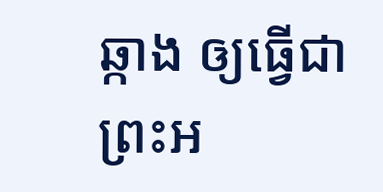ឆ្កាង ឲ្យធ្វើជាព្រះអ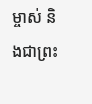ម្ចាស់ និងជាព្រះ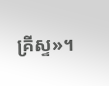គ្រីស្ទ»។